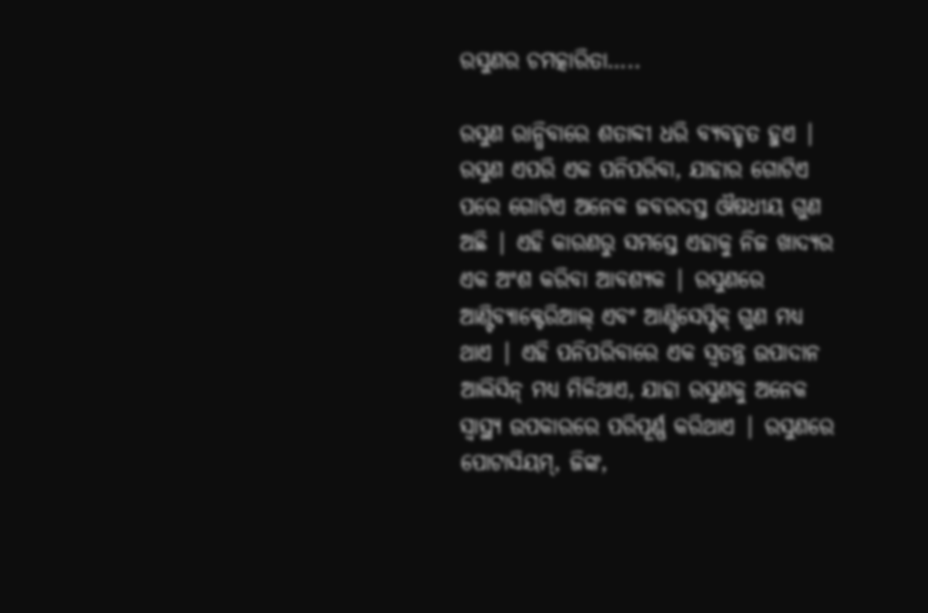ରସୁଣର ଚମତ୍କାରିତା…..

ରସୁଣ ରାନ୍ଧିବାରେ ଶତାବ୍ଦୀ ଧରି ବ୍ୟବହୃତ ହୁଏ | ରସୁଣ ଏପରି ଏକ ପନିପରିବା, ଯାହାର ଗୋଟିଏ ପରେ ଗୋଟିଏ ଅନେକ ଜବରଦସ୍ତ ଔଷଧୀୟ ଗୁଣ ଅଛି | ଏହି କାରଣରୁ ସମସ୍ତେ ଏହାକୁ ନିଜ ଖାଦ୍ୟର ଏକ ଅଂଶ କରିବା ଆବଶ୍ୟକ | ରସୁଣରେ ଆଣ୍ଟିବ୍ୟାକ୍ଟେରିଆଲ୍ ଏବଂ ଆଣ୍ଟିସେପ୍ଟିକ୍ ଗୁଣ ମଧ୍ୟ ଥାଏ | ଏହି ପନିପରିବାରେ ଏକ ସ୍ୱତନ୍ତ୍ର ଉପାଦାନ ଆଲିସିନ୍ ମଧ୍ୟ ମିଳିଥାଏ, ଯାହା ରସୁଣକୁ ଅନେକ ସ୍ୱାସ୍ଥ୍ୟ ଉପକାରରେ ପରିପୂର୍ଣ୍ଣ କରିଥାଏ | ରସୁଣରେ ପୋଟାସିୟମ୍, ଜିଙ୍କ,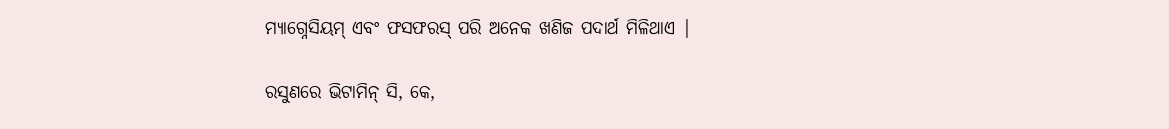ମ୍ୟାଗ୍ନେସିୟମ୍ ଏବଂ ଫସଫରସ୍ ପରି ଅନେକ ଖଣିଜ ପଦାର୍ଥ ମିଳିଥାଏ |

ରସୁଣରେ ଭିଟାମିନ୍ ସି, କେ,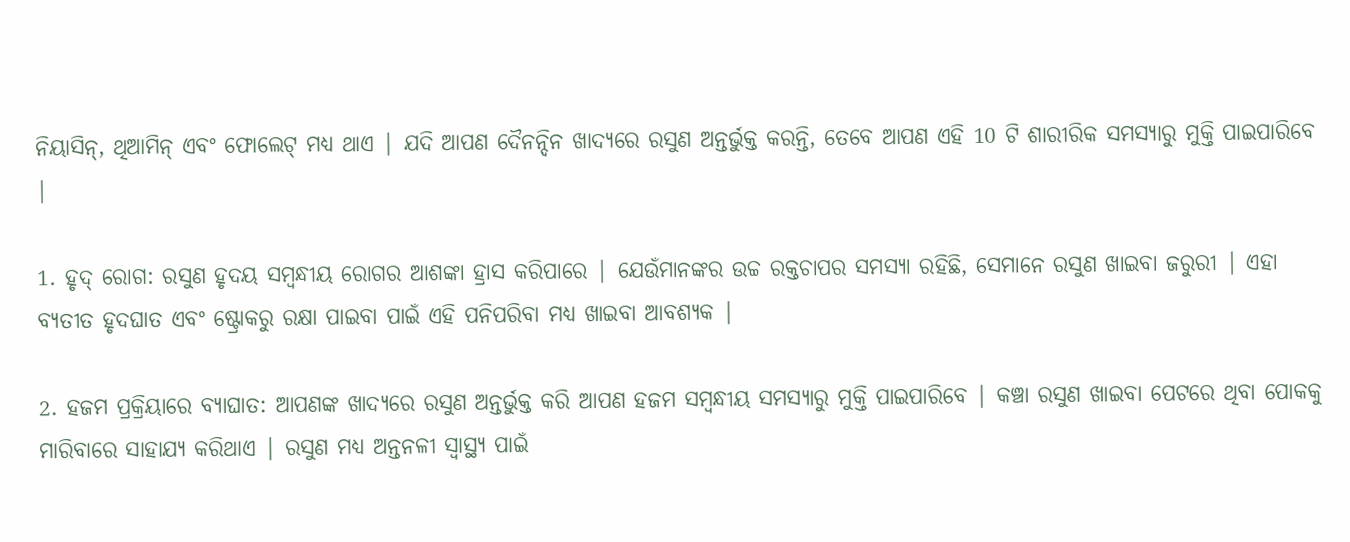ନିୟାସିନ୍, ଥିଆମିନ୍ ଏବଂ ଫୋଲେଟ୍ ମଧ୍ୟ ଥାଏ | ଯଦି ଆପଣ ଦୈନନ୍ଦିନ ଖାଦ୍ୟରେ ରସୁଣ ଅନ୍ତର୍ଭୁକ୍ତ କରନ୍ତି, ତେବେ ଆପଣ ଏହି 10 ଟି ଶାରୀରିକ ସମସ୍ୟାରୁ ମୁକ୍ତି ପାଇପାରିବେ |

1. ହୃଦ୍ ରୋଗ: ରସୁଣ ହୃଦୟ ସମ୍ବନ୍ଧୀୟ ରୋଗର ଆଶଙ୍କା ହ୍ରାସ କରିପାରେ | ଯେଉଁମାନଙ୍କର ଉଚ୍ଚ ରକ୍ତଚାପର ସମସ୍ୟା ରହିଛି, ସେମାନେ ରସୁଣ ଖାଇବା ଜରୁରୀ | ଏହା ବ୍ୟତୀତ ହୃଦଘାତ ଏବଂ ଷ୍ଟ୍ରୋକରୁ ରକ୍ଷା ପାଇବା ପାଇଁ ଏହି ପନିପରିବା ମଧ୍ୟ ଖାଇବା ଆବଶ୍ୟକ |

2. ହଜମ ପ୍ରକ୍ରିୟାରେ ବ୍ୟାଘାତ: ଆପଣଙ୍କ ଖାଦ୍ୟରେ ରସୁଣ ଅନ୍ତର୍ଭୁକ୍ତ କରି ଆପଣ ହଜମ ସମ୍ବନ୍ଧୀୟ ସମସ୍ୟାରୁ ମୁକ୍ତି ପାଇପାରିବେ | କଞ୍ଚା ରସୁଣ ଖାଇବା ପେଟରେ ଥିବା ପୋକକୁ ମାରିବାରେ ସାହାଯ୍ୟ କରିଥାଏ | ରସୁଣ ମଧ୍ୟ ଅନ୍ତନଳୀ ସ୍ୱାସ୍ଥ୍ୟ ପାଇଁ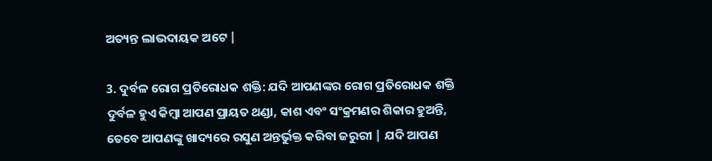ଅତ୍ୟନ୍ତ ଲାଭଦାୟକ ଅଟେ |

3. ଦୁର୍ବଳ ରୋଗ ପ୍ରତିରୋଧକ ଶକ୍ତି: ଯଦି ଆପଣଙ୍କର ରୋଗ ପ୍ରତିରୋଧକ ଶକ୍ତି ଦୁର୍ବଳ ହୁଏ କିମ୍ବା ଆପଣ ପ୍ରାୟତ ଥଣ୍ଡା, କାଶ ଏବଂ ସଂକ୍ରମଣର ଶିକାର ହୁଅନ୍ତି, ତେବେ ଆପଣଙ୍କୁ ଖାଦ୍ୟରେ ରସୁଣ ଅନ୍ତର୍ଭୁକ୍ତ କରିବା ଜରୁରୀ | ଯଦି ଆପଣ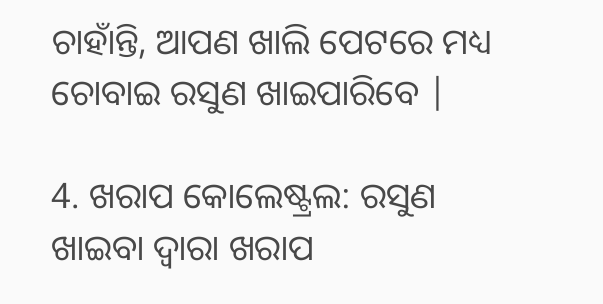ଚାହାଁନ୍ତି, ଆପଣ ଖାଲି ପେଟରେ ମଧ୍ୟ ଚୋବାଇ ରସୁଣ ଖାଇପାରିବେ |

4. ଖରାପ କୋଲେଷ୍ଟ୍ରଲ: ରସୁଣ ଖାଇବା ଦ୍ୱାରା ଖରାପ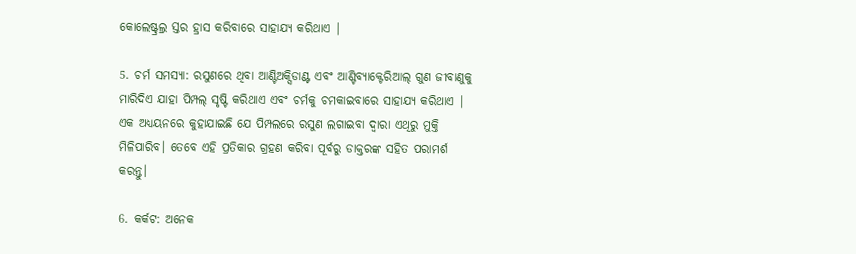କୋଲେଷ୍ଟ୍ରଲ୍ର ସ୍ତର ହ୍ରାସ କରିବାରେ ସାହାଯ୍ୟ କରିଥାଏ |

5. ଚର୍ମ ସମସ୍ୟା: ରସୁଣରେ ଥିବା ଆଣ୍ଟିଅକ୍ସିଡାଣ୍ଟ ଏବଂ ଆଣ୍ଟିବ୍ୟାକ୍ଟେରିଆଲ୍ ଗୁଣ ଜୀବାଣୁକୁ ମାରିଦିଏ ଯାହା ପିମ୍ପଲ୍ ସୃଷ୍ଟି କରିଥାଏ ଏବଂ ଚର୍ମକୁ ଚମକାଇବାରେ ସାହାଯ୍ୟ କରିଥାଏ | ଏକ ଅଧ୍ୟୟନରେ କୁହାଯାଇଛି ଯେ ପିମ୍ପଲରେ ରସୁଣ ଲଗାଇବା ଦ୍ୱାରା ଏଥିରୁ ମୁକ୍ତି ମିଳିପାରିବ। ତେବେ ଏହି ପ୍ରତିକାର ଗ୍ରହଣ କରିବା ପୂର୍ବରୁ ଡାକ୍ତରଙ୍କ ସହିତ ପରାମର୍ଶ କରନ୍ତୁ।

6. କର୍କଟ: ଅନେକ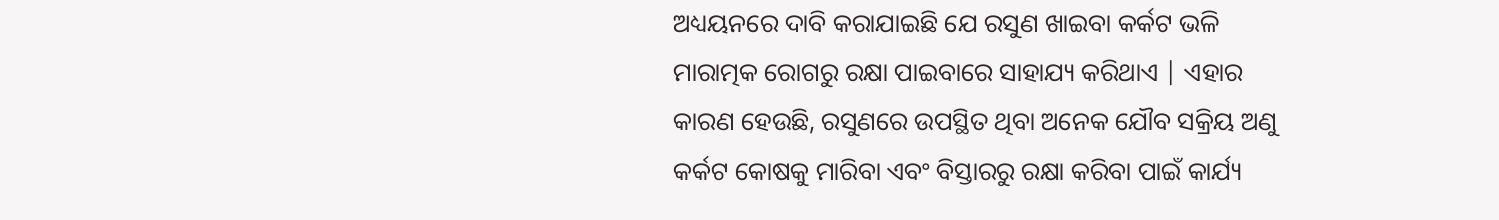ଅଧ୍ୟୟନରେ ଦାବି କରାଯାଇଛି ଯେ ରସୁଣ ଖାଇବା କର୍କଟ ଭଳି ମାରାତ୍ମକ ରୋଗରୁ ରକ୍ଷା ପାଇବାରେ ସାହାଯ୍ୟ କରିଥାଏ | ଏହାର କାରଣ ହେଉଛି, ରସୁଣରେ ଉପସ୍ଥିତ ଥିବା ଅନେକ ଯୌବ ସକ୍ରିୟ ଅଣୁ କର୍କଟ କୋଷକୁ ମାରିବା ଏବଂ ବିସ୍ତାରରୁ ରକ୍ଷା କରିବା ପାଇଁ କାର୍ଯ୍ୟ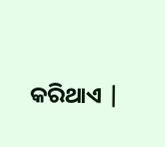କରିଥାଏ |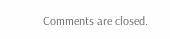Comments are closed.